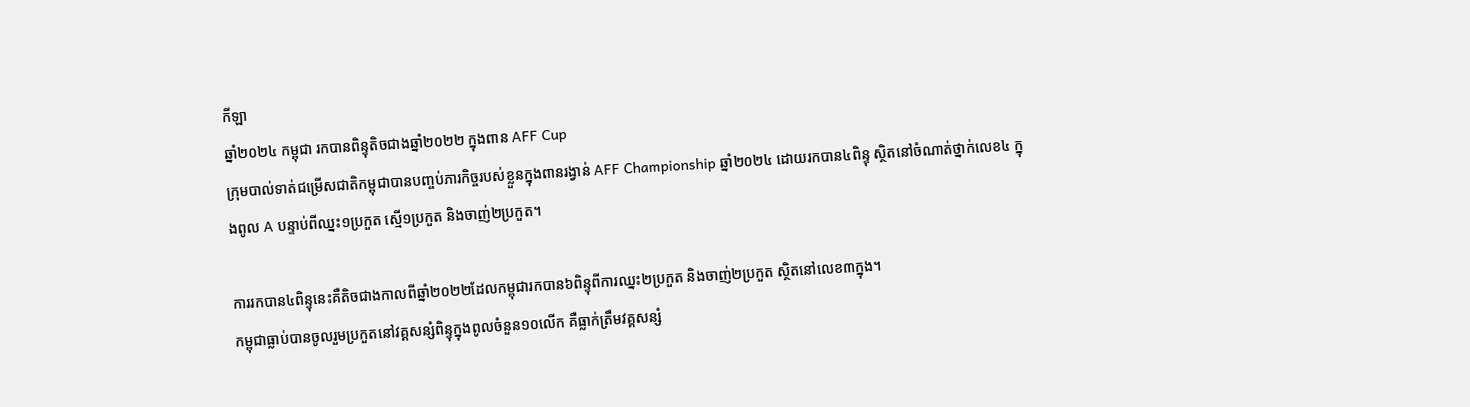កីឡា
ឆ្នាំ២០២៤ កម្ពុជា រកបានពិន្ទុតិចជាងឆ្នាំ២០២២ ក្នុងពាន AFF Cup
ក្រុមបាល់ទាត់ជម្រើសជាតិកម្ពុជាបានបញ្ចប់ភារកិច្ចរបស់ខ្លួនក្នុងពានរង្វាន់ AFF Championship ឆ្នាំ២០២៤ ដោយរកបាន៤ពិន្ទុ ស្ថិតនៅចំណាត់ថ្នាក់លេខ៤ ក្នុងពូល A បន្ទាប់ពីឈ្នះ១ប្រកួត ស្មើ១ប្រកួត និងចាញ់២ប្រកួត។

ការរកបាន៤ពិន្ទុនេះគឺតិចជាងកាលពីឆ្នាំ២០២២ដែលកម្ពុជារកបាន៦ពិន្ទុពីការឈ្នះ២ប្រកួត និងចាញ់២ប្រកួត ស្ថិតនៅលេខ៣ក្នុង។
កម្ពុជាធ្លាប់បានចូលរួមប្រកួតនៅវគ្គសន្សំពិន្ទុក្នុងពូលចំនួន១០លើក គឺធ្លាក់ត្រឹមវគ្គសន្សំ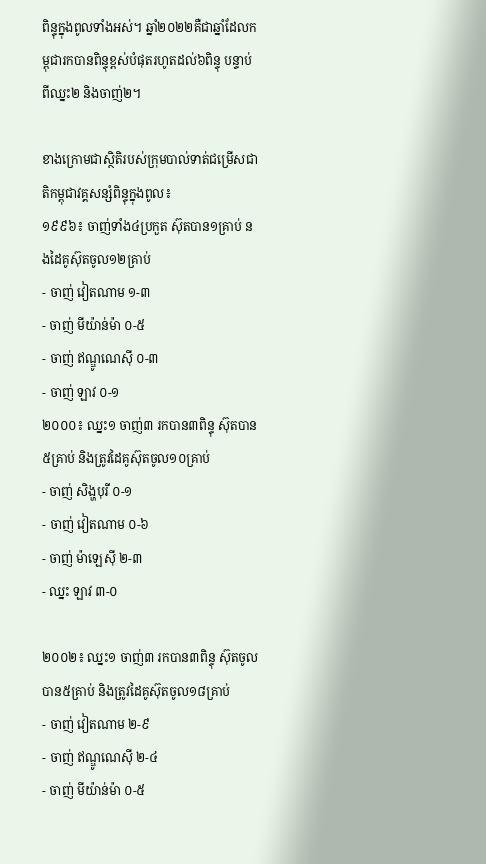ពិន្ទុក្នុងពូលទាំងអស់។ ឆ្នាំ២០២២គឺជាឆ្នាំដែលកម្ពុជារកបានពិន្ទុខ្ពស់បំផុតរហូតដល់៦ពិន្ទុ បន្ទាប់ពីឈ្នះ២ និងចាញ់២។

ខាងក្រោមជាស្ថិតិរបស់ក្រុមបាល់ទាត់ជម្រើសជាតិកម្ពុជាវគ្គសន្សំពិន្ទុក្នុងពូល៖
១៩៩៦៖ ចាញ់ទាំង៤ប្រកួត ស៊ុតបាន១គ្រាប់ នងដៃគូស៊ុតចូល១២គ្រាប់
- ចាញ់ វៀតណាម ១-៣
- ចាញ់ មីយ៉ាន់ម៉ា ០-៥
- ចាញ់ ឥណ្ឌូណេស៊ី ០-៣
- ចាញ់ ឡាវ ០-១
២០០០៖ ឈ្នះ១ ចាញ់៣ រកបាន៣ពិន្ទុ ស៊ុតបាន៥គ្រាប់ និងត្រូវដៃគូស៊ុតចូល១០គ្រាប់
- ចាញ់ សិង្ហបុរី ០-១
- ចាញ់ វៀតណាម ០-៦
- ចាញ់ ម៉ាឡេស៊ី ២-៣
- ឈ្នះ ឡាវ ៣-០

២០០២៖ ឈ្នះ១ ចាញ់៣ រកបាន៣ពិន្ទុ ស៊ុតចូលបាន៥គ្រាប់ និងត្រូវដៃគូស៊ុតចូល១៨គ្រាប់
- ចាញ់ វៀតណាម ២-៩
- ចាញ់ ឥណ្ឌូណេស៊ី ២-៤
- ចាញ់ មីយ៉ាន់ម៉ា ០-៥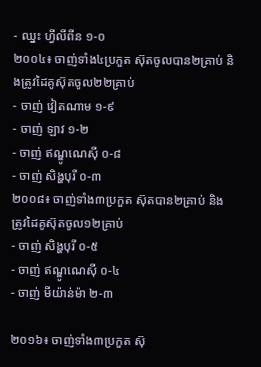- ឈ្នះ ហ្វីលីពីន ១-០
២០០៤៖ ចាញ់ទាំង៤ប្រកួត ស៊ុតចូលបាន២គ្រាប់ និងត្រូវដៃគូស៊ុតចូល២២គ្រាប់
- ចាញ់ វៀតណាម ១-៩
- ចាញ់ ឡាវ ១-២
- ចាញ់ ឥណ្ឌូណេស៊ី ០-៨
- ចាញ់ សិង្ហបុរី ០-៣
២០០៨៖ ចាញ់ទាំង៣ប្រកួត ស៊ុតបាន២គ្រាប់ និងត្រូវដៃគូស៊ុតចូល១២គ្រាប់
- ចាញ់ សិង្ហបុរី ០-៥
- ចាញ់ ឥណ្ឌូណេស៊ី ០-៤
- ចាញ់ មីយ៉ាន់ម៉ា ២-៣

២០១៦៖ ចាញ់ទាំង៣ប្រកួត ស៊ុ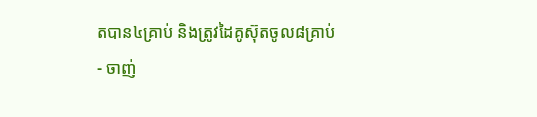តបាន៤គ្រាប់ និងត្រូវដៃគូស៊ុតចូល៨គ្រាប់
- ចាញ់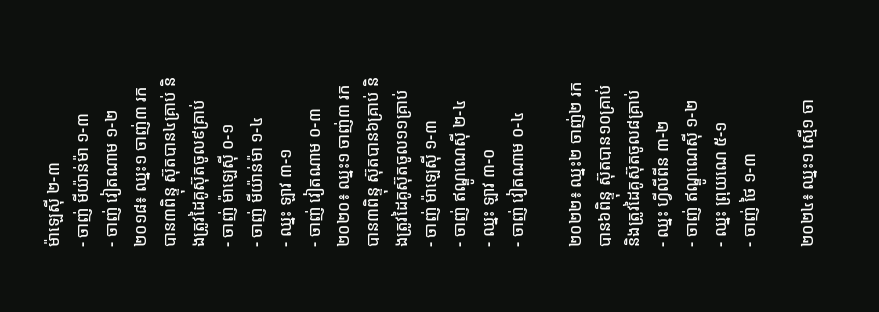ម៉ាឡេស៊ី ២-៣
- ចាញ់ មីយ៉ាន់ម៉ា ១-៣
- ចាញ់ វៀតណាម ១-២
២០១៨៖ ឈ្នះ១ ចាញ់៣ រកបាន៣ពិន្ទុ ស៊ុតបាន៤គ្រាប់ និងត្រូវដៃគូស៊ុតចូល៩គ្រាប់
- ចាញ់ ម៉ាឡេស៊ី ០-១
- ចាញ់ មីយ៉ាន់ម៉ា ១-៤
- ឈ្នះ ឡាវ ៣-១
- ចាញ់ វៀតណាម ០-៣
២០២០៖ ឈ្នះ១ ចាញ់៣ រកបាន៣ពិន្ទុ ស៊ុតបាន៦គ្រាប់ និងត្រូវដៃគូស៊ុតចូល១១គ្រាប់
- ចាញ់ ម៉ាឡេស៊ី ១-៣
- ចាញ់ ឥណ្ឌូណេស៊ី ២-៤
- ឈ្នះ ឡាវ ៣-០
- ចាញ់ វៀតណាម ០-៤

២០២២៖ ឈ្នះ២ ចាញ់២ រកបាន៦ពិន្ទុ ស៊ុតបាន១០គ្រាប់ និងត្រូវដៃគូស៊ុតចូល៨គ្រាប់
- ឈ្នះ ហ្វីលីពីន ៣-២
- ចាញ់ ឥណ្ឌូណេស៊ី ១-២
- ឈ្នះ ព្រុយណេ ៥-១
- ចាញ់ ថៃ ១-៣

២០២៤៖ ឈ្នះ១ ស្មើ១ ចា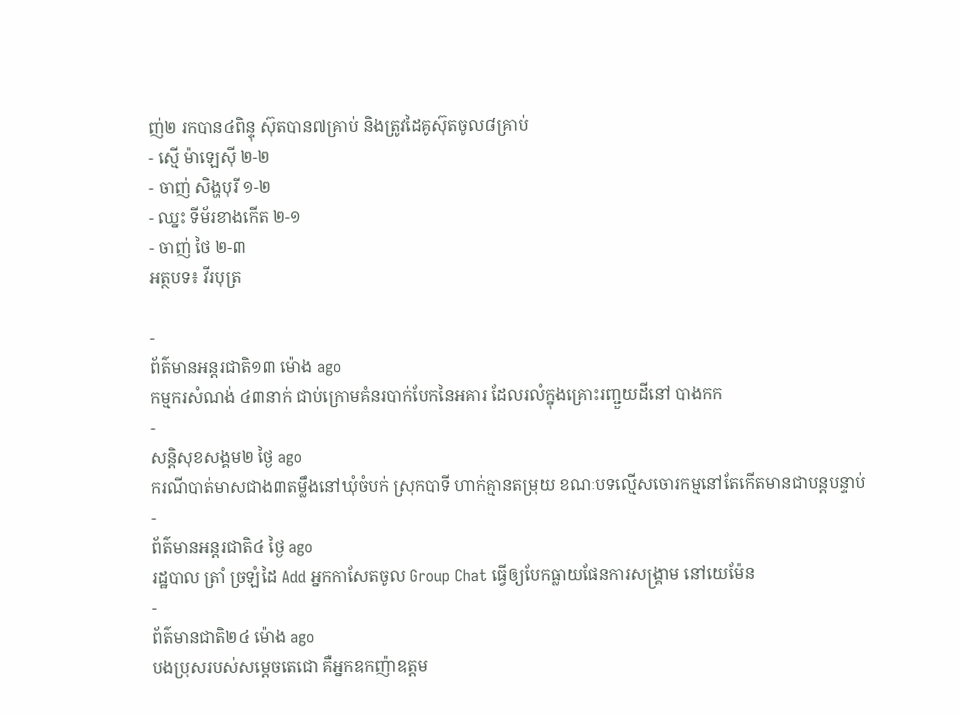ញ់២ រកបាន៤ពិន្ទុ ស៊ុតបាន៧គ្រាប់ និងត្រូវដៃគូស៊ុតចូល៨គ្រាប់
- ស្មើ ម៉ាឡេស៊ី ២-២
- ចាញ់ សិង្ហបុរី ១-២
- ឈ្នះ ទីម័រខាងកើត ២-១
- ចាញ់ ថៃ ២-៣
អត្ថបទ៖ វីរបុត្រ

-
ព័ត៌មានអន្ដរជាតិ១៣ ម៉ោង ago
កម្មករសំណង់ ៤៣នាក់ ជាប់ក្រោមគំនរបាក់បែកនៃអគារ ដែលរលំក្នុងគ្រោះរញ្ជួយដីនៅ បាងកក
-
សន្តិសុខសង្គម២ ថ្ងៃ ago
ករណីបាត់មាសជាង៣តម្លឹងនៅឃុំចំបក់ ស្រុកបាទី ហាក់គ្មានតម្រុយ ខណៈបទល្មើសចោរកម្មនៅតែកើតមានជាបន្តបន្ទាប់
-
ព័ត៌មានអន្ដរជាតិ៤ ថ្ងៃ ago
រដ្ឋបាល ត្រាំ ច្រឡំដៃ Add អ្នកកាសែតចូល Group Chat ធ្វើឲ្យបែកធ្លាយផែនការសង្គ្រាម នៅយេម៉ែន
-
ព័ត៌មានជាតិ២៤ ម៉ោង ago
បងប្រុសរបស់សម្ដេចតេជោ គឺអ្នកឧកញ៉ាឧត្តម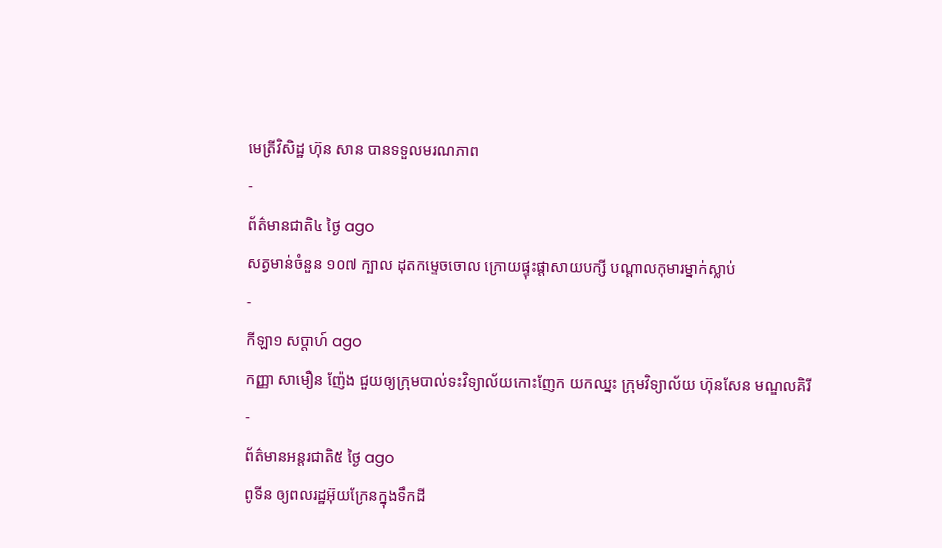មេត្រីវិសិដ្ឋ ហ៊ុន សាន បានទទួលមរណភាព
-
ព័ត៌មានជាតិ៤ ថ្ងៃ ago
សត្វមាន់ចំនួន ១០៧ ក្បាល ដុតកម្ទេចចោល ក្រោយផ្ទុះផ្ដាសាយបក្សី បណ្តាលកុមារម្នាក់ស្លាប់
-
កីឡា១ សប្តាហ៍ ago
កញ្ញា សាមឿន ញ៉ែង ជួយឲ្យក្រុមបាល់ទះវិទ្យាល័យកោះញែក យកឈ្នះ ក្រុមវិទ្យាល័យ ហ៊ុនសែន មណ្ឌលគិរី
-
ព័ត៌មានអន្ដរជាតិ៥ ថ្ងៃ ago
ពូទីន ឲ្យពលរដ្ឋអ៊ុយក្រែនក្នុងទឹកដី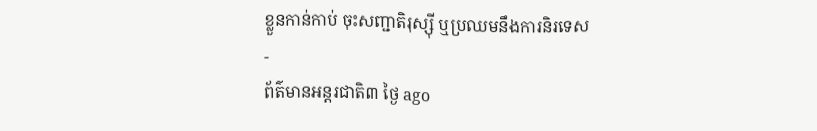ខ្លួនកាន់កាប់ ចុះសញ្ជាតិរុស្ស៊ី ឬប្រឈមនឹងការនិរទេស
-
ព័ត៌មានអន្ដរជាតិ៣ ថ្ងៃ ago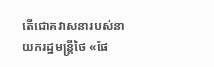តើជោគវាសនារបស់នាយករដ្ឋមន្ត្រីថៃ «ផែ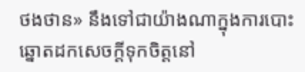ថងថាន» នឹងទៅជាយ៉ាងណាក្នុងការបោះឆ្នោតដកសេចក្តីទុកចិត្តនៅ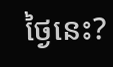ថ្ងៃនេះ?